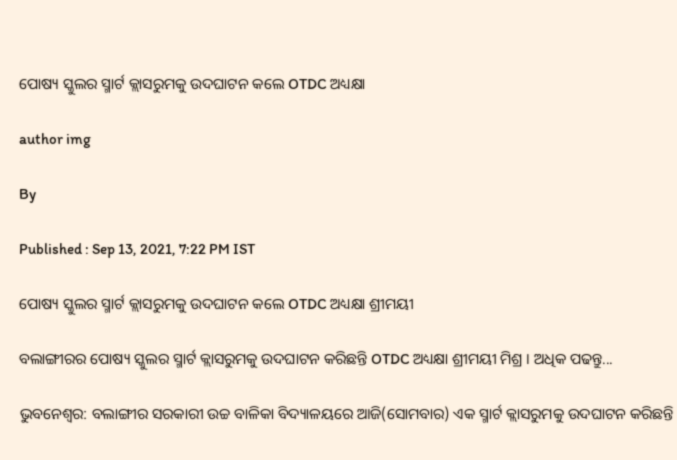ପୋଷ୍ୟ ସ୍କୁଲର ସ୍ମାର୍ଟ କ୍ଲାସରୁମକୁ ଉଦଘାଟନ କଲେ OTDC ଅଧ୍ୟକ୍ଷା

author img

By

Published : Sep 13, 2021, 7:22 PM IST

ପୋଷ୍ୟ ସ୍କୁଲର ସ୍ମାର୍ଟ କ୍ଲାସରୁମକୁ ଉଦଘାଟନ କଲେ OTDC ଅଧ୍ୟକ୍ଷା ଶ୍ରୀମୟୀ

ବଲାଙ୍ଗୀରର ପୋଷ୍ୟ ସ୍କୁଲର ସ୍ମାର୍ଟ କ୍ଲାସରୁମକୁ ଉଦଘାଟନ କରିଛନ୍ତି OTDC ଅଧ୍ୟକ୍ଷା ଶ୍ରୀମୟୀ ମିଶ୍ର । ଅଧିକ ପଢନ୍ତୁ...

ଭୁବନେଶ୍ବର: ବଲାଙ୍ଗୀର ସରକାରୀ ଉଚ୍ଚ ବାଳିକା ବିଦ୍ୟାଳୟରେ ଆଜି(ସୋମବାର) ଏକ ସ୍ମାର୍ଟ କ୍ଲାସରୁମକୁ ଉଦଘାଟନ କରିଛନ୍ତି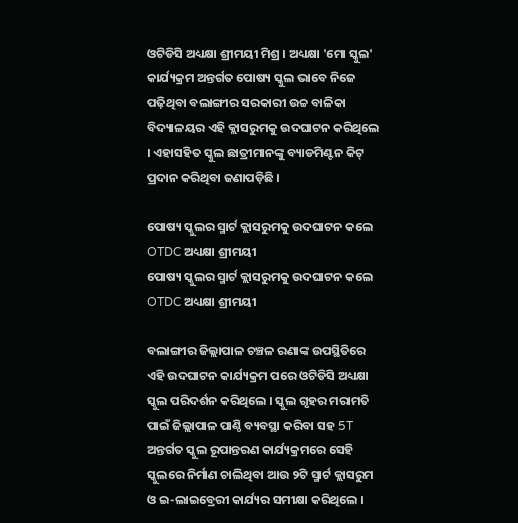ଓଟିଡିସି ଅଧ୍ୟକ୍ଷା ଶ୍ରୀମୟୀ ମିଶ୍ର । ଅଧ୍ୟକ୍ଷା 'ମୋ ସ୍କୁଲ' କାର୍ଯ୍ୟକ୍ରମ ଅନ୍ତର୍ଗତ ପୋଷ୍ୟ ସ୍କୁଲ ଭାବେ ନିଜେ ପଢ଼ିଥିବା ବଲାଙ୍ଗୀର ସରକାରୀ ଉଚ୍ଚ ବାଳିକା ବିଦ୍ୟାଳୟର ଏହି କ୍ଲାସରୁମକୁ ଉଦଘାଟନ କରିଥିଲେ । ଏହାସହିତ ସ୍କୁଲ ଛାତ୍ରୀମାନଙ୍କୁ ବ୍ୟାଡମିଣ୍ଟନ କିଟ୍ ପ୍ରଦାନ କରିଥିବା ଜଣାପଡ଼ିଛି ।

ପୋଷ୍ୟ ସ୍କୁଲର ସ୍ମାର୍ଟ କ୍ଲାସରୁମକୁ ଉଦଘାଟନ କଲେ OTDC ଅଧ୍ୟକ୍ଷା ଶ୍ରୀମୟୀ
ପୋଷ୍ୟ ସ୍କୁଲର ସ୍ମାର୍ଟ କ୍ଲାସରୁମକୁ ଉଦଘାଟନ କଲେ OTDC ଅଧ୍ୟକ୍ଷା ଶ୍ରୀମୟୀ

ବଲାଙ୍ଗୀର ଜିଲ୍ଲାପାଳ ଚଞ୍ଚଳ ରଣାଙ୍କ ଉପସ୍ଥିତିରେ ଏହି ଉଦଘାଟନ କାର୍ଯ୍ୟକ୍ରମ ପରେ ଓଟିଡିସି ଅଧ୍ୟକ୍ଷା ସ୍କୁଲ ପରିଦର୍ଶନ କରିଥିଲେ । ସ୍କୁଲ ଗୃହର ମରାମତି ପାଇଁ ଜିଲ୍ଲାପାଳ ପାଣ୍ଠି ବ୍ୟବସ୍ଥା କରିବା ସହ 5T ଅନ୍ତର୍ଗତ ସ୍କୁଲ ରୂପାନ୍ତରଣ କାର୍ଯ୍ୟକ୍ରମରେ ସେହି ସ୍କୁଲରେ ନିର୍ମାଣ ଚାଲିଥିବା ଆଉ ୨ଟି ସ୍ମାର୍ଟ କ୍ଲାସରୁମ‌‌‌ ଓ ଇ-ଲାଇବ୍ରେରୀ କାର୍ଯ୍ୟର ସମୀକ୍ଷା କରିଥିଲେ ।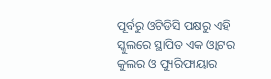ପୂର୍ବରୁ ଓଟିଡିସି ପକ୍ଷରୁ ଏହି ସ୍କୁଲରେ ସ୍ଥାପିତ ଏକ ଓ୍ବାଟର କୁଲର ଓ ପ୍ୟୁରିଫାୟାର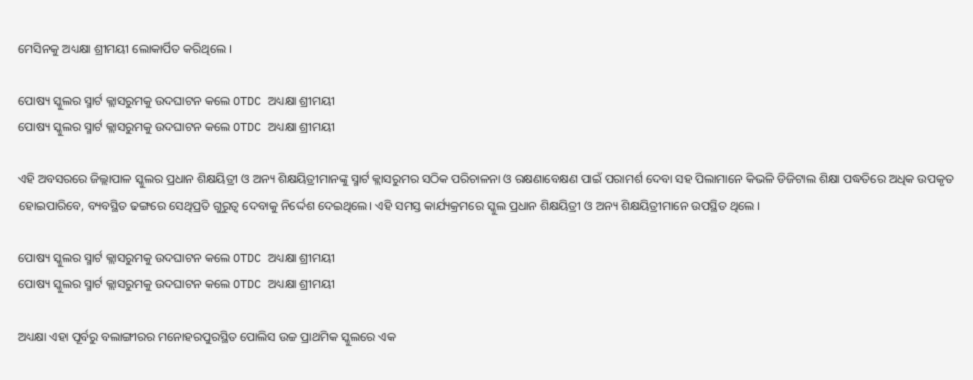ମେସିନକୁ ଅଧ୍ୟକ୍ଷା ଶ୍ରୀମୟୀ ଲୋକାର୍ପିତ କରିଥିଲେ ।

ପୋଷ୍ୟ ସ୍କୁଲର ସ୍ମାର୍ଟ କ୍ଲାସରୁମକୁ ଉଦଘାଟନ କଲେ OTDC ଅଧ୍ୟକ୍ଷା ଶ୍ରୀମୟୀ
ପୋଷ୍ୟ ସ୍କୁଲର ସ୍ମାର୍ଟ କ୍ଲାସରୁମକୁ ଉଦଘାଟନ କଲେ OTDC ଅଧ୍ୟକ୍ଷା ଶ୍ରୀମୟୀ

ଏହି ଅବସରରେ ଜିଲ୍ଲାପାଳ ସ୍କୁଲର ପ୍ରଧାନ ଶିକ୍ଷୟିତ୍ରୀ ଓ ଅନ୍ୟ ଶିକ୍ଷୟିତ୍ରୀମାନଙ୍କୁ ସ୍ମାର୍ଟ କ୍ଲାସରୁମର ସଠିକ ପରିଚାଳନା ଓ ରକ୍ଷଣାବେକ୍ଷଣ ପାଇଁ ପରାମର୍ଶ ଦେବା ସହ ପିଲାମାନେ କିଭଳି ଡିଜିଟାଲ ଶିକ୍ଷା ପଦ୍ଧତିରେ ଅଧିକ ଉପକୃତ ହୋଇପାରିବେ, ବ୍ୟବସ୍ଥିତ ଢଙ୍ଗରେ ସେଥିପ୍ରତି ଗୁରୁତ୍ବ ଦେବାକୁ ନିର୍ଦ୍ଦେଶ ଦେଇଥିଲେ। ଏହି ସମସ୍ତ କାର୍ଯ୍ୟକ୍ରମରେ ସ୍କୁଲ ପ୍ରଧାନ ଶିକ୍ଷୟିତ୍ରୀ ଓ ଅନ୍ୟ ଶିକ୍ଷୟିତ୍ରୀମାନେ ଉପସ୍ଥିତ ଥିଲେ ।

ପୋଷ୍ୟ ସ୍କୁଲର ସ୍ମାର୍ଟ କ୍ଲାସରୁମକୁ ଉଦଘାଟନ କଲେ OTDC ଅଧ୍ୟକ୍ଷା ଶ୍ରୀମୟୀ
ପୋଷ୍ୟ ସ୍କୁଲର ସ୍ମାର୍ଟ କ୍ଲାସରୁମକୁ ଉଦଘାଟନ କଲେ OTDC ଅଧ୍ୟକ୍ଷା ଶ୍ରୀମୟୀ

ଅଧ୍ୟକ୍ଷା ଏହା ପୂର୍ବରୁ ବଲାଙ୍ଗୀରର ମନୋହରପୁରସ୍ଥିତ ପୋଲିସ ଉଚ୍ଚ ପ୍ରାଥମିକ ସ୍କୁଲରେ ଏକ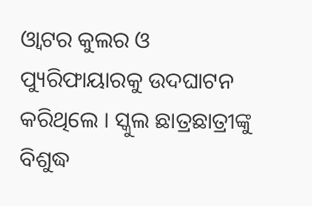ଓ୍ବାଟର କୁଲର ଓ ପ୍ୟୁରିଫାୟାରକୁ ଉଦଘାଟନ କରିଥିଲେ । ସ୍କୁଲ ଛାତ୍ରଛାତ୍ରୀଙ୍କୁ ବିଶୁଦ୍ଧ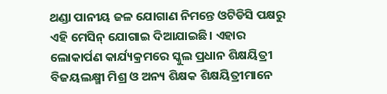ଥଣ୍ଡା ପାନୀୟ ଜଳ ଯୋଗାଣ ନିମନ୍ତେ ଓଟିଡିସି ପକ୍ଷରୁ ଏହି ମେସିନ୍ ଯୋଗାଇ ଦିଆଯାଇଛି। ଏହାର ଲୋକାର୍ପଣ କାର୍ଯ୍ୟକ୍ରମରେ ସ୍କୁଲ ପ୍ରଧାନ ଶିକ୍ଷୟିତ୍ରୀ ବିଜୟଲକ୍ଷ୍ମୀ ମିଶ୍ର ଓ ଅନ୍ୟ ଶିକ୍ଷକ ଶିକ୍ଷୟିତ୍ରୀମାନେ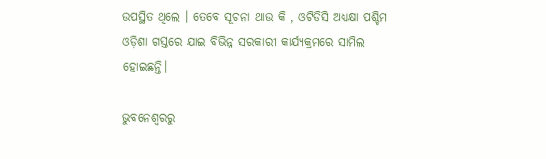ଉପସ୍ଥିତ ଥିଲେ । ତେବେ ସୂଚନା ଥାଉ କି , ଓଟିଡିସି ଅଧ୍ୟକ୍ଷା ପଶ୍ଚିମ ଓଡ଼ିଶା ଗସ୍ତରେ ଯାଇ ବିଭିନ୍ନ ସରକାରୀ କାର୍ଯ୍ୟକ୍ରମରେ ସାମିଲ ହୋଇଛନ୍ତି।

ଭୁବନେଶ୍ବରରୁ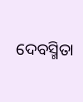ଦେବସ୍ମିତା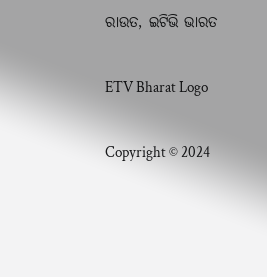ରାଉତ, ଇଟିଭି ଭାରତ

ETV Bharat Logo

Copyright © 2024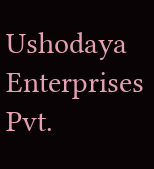Ushodaya Enterprises Pvt.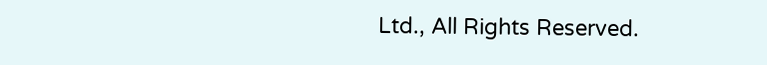Ltd., All Rights Reserved.